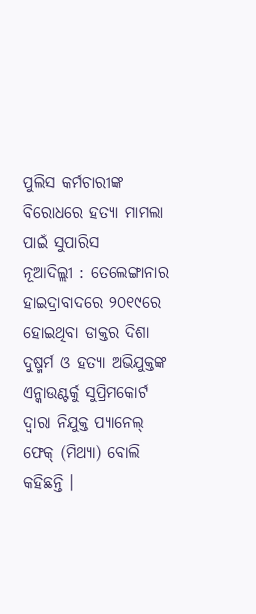ପୁଲିସ କର୍ମଚାରୀଙ୍କ ବିରୋଧରେ ହତ୍ୟା ମାମଲା ପାଇଁ ସୁପାରିସ
ନୂଆଦିଲ୍ଲୀ : ତେଲେଙ୍ଗାନାର ହାଇଦ୍ରାବାଦରେ ୨୦୧୯ରେ ହୋଇଥିବା ଡାକ୍ତର ଦିଶା ଦୁଷ୍ମର୍ମ ଓ ହତ୍ୟା ଅଭିଯୁକ୍ତଙ୍କ ଏନ୍କାଉଣ୍ଟର୍କୁ ସୁପ୍ରିମକୋର୍ଟ ଦ୍ୱାରା ନିଯୁକ୍ତ ପ୍ୟାନେଲ୍ ଫେକ୍ (ମିଥ୍ୟା) ବୋଲି କହିଛନ୍ତି ।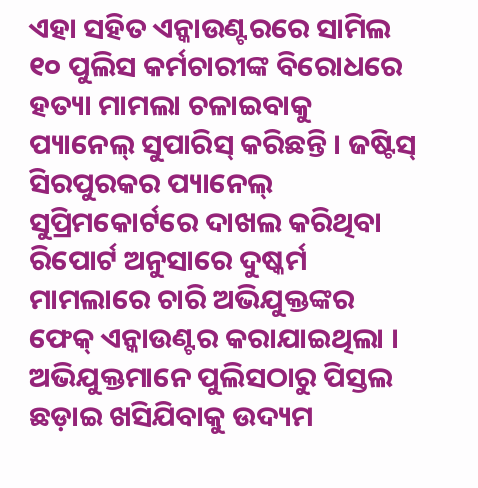ଏହା ସହିତ ଏନ୍କାଉଣ୍ଟରରେ ସାମିଲ ୧୦ ପୁଲିସ କର୍ମଚାରୀଙ୍କ ବିରୋଧରେ ହତ୍ୟା ମାମଲା ଚଳାଇବାକୁ ପ୍ୟାନେଲ୍ ସୁପାରିସ୍ କରିଛନ୍ତି । ଜଷ୍ଟିସ୍ ସିରପୁରକର ପ୍ୟାନେଲ୍ ସୁପ୍ରିମକୋର୍ଟରେ ଦାଖଲ କରିଥିବା ରିପୋର୍ଟ ଅନୁସାରେ ଦୁଷ୍କର୍ମ ମାମଲାରେ ଚାରି ଅଭିଯୁକ୍ତଙ୍କର ଫେକ୍ ଏନ୍କାଉଣ୍ଟର କରାଯାଇଥିଲା । ଅଭିଯୁକ୍ତମାନେ ପୁଲିସଠାରୁ ପିସ୍ତଲ ଛଡ଼ାଇ ଖସିଯିବାକୁ ଉଦ୍ୟମ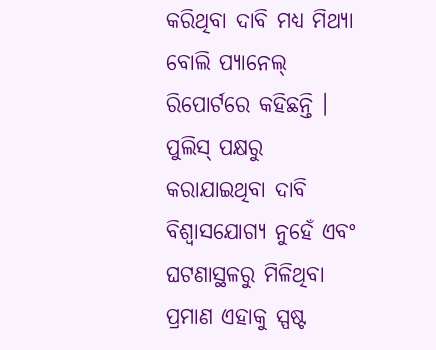କରିଥିବା ଦାବି ମଧ୍ୟ ମିଥ୍ୟା ବୋଲି ପ୍ୟାନେଲ୍ ରିପୋର୍ଟରେ କହିଛନ୍ତି ।
ପୁଲିସ୍ ପକ୍ଷରୁ କରାଯାଇଥିବା ଦାବି ବିଶ୍ୱାସଯୋଗ୍ୟ ନୁହେଁ ଏବଂ ଘଟଣାସ୍ଥଳରୁ ମିଳିଥିବା ପ୍ରମାଣ ଏହାକୁ ସ୍ପଷ୍ଟ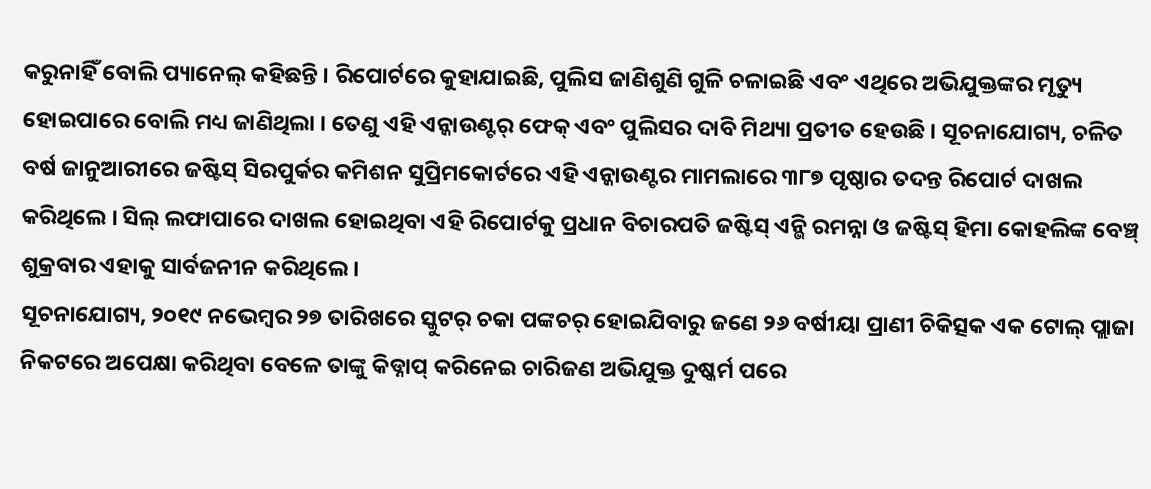କରୁନାହିଁ ବୋଲି ପ୍ୟାନେଲ୍ କହିଛନ୍ତି । ରିପୋର୍ଟରେ କୁହାଯାଇଛି, ପୁଲିସ ଜାଣିଶୁଣି ଗୁଳି ଚଳାଇଛି ଏବଂ ଏଥିରେ ଅଭିଯୁକ୍ତଙ୍କର ମୃତ୍ୟୁ ହୋଇପାରେ ବୋଲି ମଧ୍ୟ ଜାଣିଥିଲା । ତେଣୁ ଏହି ଏନ୍କାଉଣ୍ଟର୍ ଫେକ୍ ଏବଂ ପୁଲିସର ଦାବି ମିଥ୍ୟା ପ୍ରତୀତ ହେଉଛି । ସୂଚନାଯୋଗ୍ୟ, ଚଳିତ ବର୍ଷ ଜାନୁଆରୀରେ ଜଷ୍ଟିସ୍ ସିରପୁର୍କର କମିଶନ ସୁପ୍ରିମକୋର୍ଟରେ ଏହି ଏନ୍କାଉଣ୍ଟର ମାମଲାରେ ୩୮୭ ପୃଷ୍ଠାର ତଦନ୍ତ ରିପୋର୍ଟ ଦାଖଲ କରିଥିଲେ । ସିଲ୍ ଲଫାପାରେ ଦାଖଲ ହୋଇଥିବା ଏହି ରିପୋର୍ଟକୁ ପ୍ରଧାନ ବିଚାରପତି ଜଷ୍ଟିସ୍ ଏନ୍ଭି ରମନ୍ନା ଓ ଜଷ୍ଟିସ୍ ହିମା କୋହଲିଙ୍କ ବେଞ୍ଚ୍ ଶୁକ୍ରବାର ଏହାକୁ ସାର୍ବଜନୀନ କରିଥିଲେ ।
ସୂଚନାଯୋଗ୍ୟ, ୨୦୧୯ ନଭେମ୍ବର ୨୭ ତାରିଖରେ ସ୍କୁଟର୍ ଚକା ପଙ୍କଚର୍ ହୋଇଯିବାରୁ ଜଣେ ୨୬ ବର୍ଷୀୟା ପ୍ରାଣୀ ଚିକିତ୍ସକ ଏକ ଟୋଲ୍ ପ୍ଲାଜା ନିକଟରେ ଅପେକ୍ଷା କରିଥିବା ବେଳେ ତାଙ୍କୁ କିଡ୍ନାପ୍ କରିନେଇ ଚାରିଜଣ ଅଭିଯୁକ୍ତ ଦୁଷ୍କର୍ମ ପରେ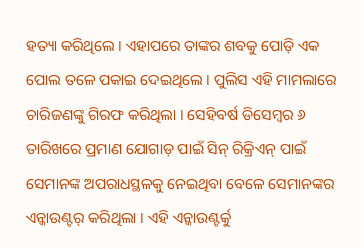ହତ୍ୟା କରିଥିଲେ । ଏହାପରେ ତାଙ୍କର ଶବକୁ ପୋଡ଼ି ଏକ ପୋଲ ତଳେ ପକାଇ ଦେଇଥିଲେ । ପୁଲିସ ଏହି ମାମଲାରେ ଚାରିଜଣଙ୍କୁ ଗିରଫ କରିଥିଲା । ସେହିବର୍ଷ ଡିସେମ୍ବର ୬ ତାରିଖରେ ପ୍ରମାଣ ଯୋଗାଡ଼ ପାଇଁ ସିନ୍ ରିକ୍ରିଏନ୍ ପାଇଁ ସେମାନଙ୍କ ଅପରାଧସ୍ଥଳକୁ ନେଇଥିବା ବେଳେ ସେମାନଙ୍କର ଏନ୍କାଉଣ୍ଟର୍ କରିଥିଲା । ଏହି ଏନ୍କାଉଣ୍ଟର୍କୁ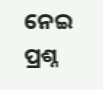ନେଇ ପ୍ରଶ୍ନ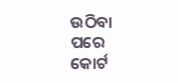ଉଠିବା ପରେ କୋର୍ଟ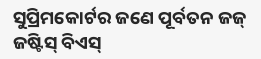ସୁପ୍ରିମକୋର୍ଟର ଜଣେ ପୂର୍ବତନ ଜଜ୍ ଜଷ୍ଟିସ୍ ବିଏସ୍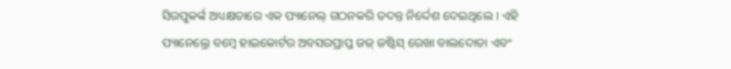ସିରପୁକର୍ଙ୍କ ଅଧ୍ୟକ୍ଷତାରେ ଏକ ପ୍ୟାନେଲ୍ ଗଠନକରି ତଦନ୍ତ ନିର୍ଦ୍ଦେଶ ଦେଇଥିଲେ । ଏହି ପ୍ୟାନେଲ୍ରେ ବମ୍ବେ ହାଇକୋର୍ଟର ଅବସରପ୍ରାପ୍ତ ଜଜ୍ ଜଷ୍ଟିସ୍ ରେଖା ବାଲଦୋତା ଏବଂ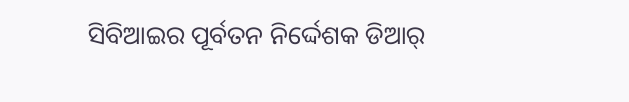ସିବିଆଇର ପୂର୍ବତନ ନିର୍ଦ୍ଦେଶକ ଡିଆର୍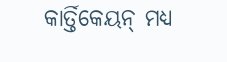କାର୍ତ୍ତିକେୟନ୍ ମଧ୍ୟ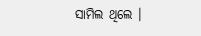ସାମିଲ ଥିଲେ ।